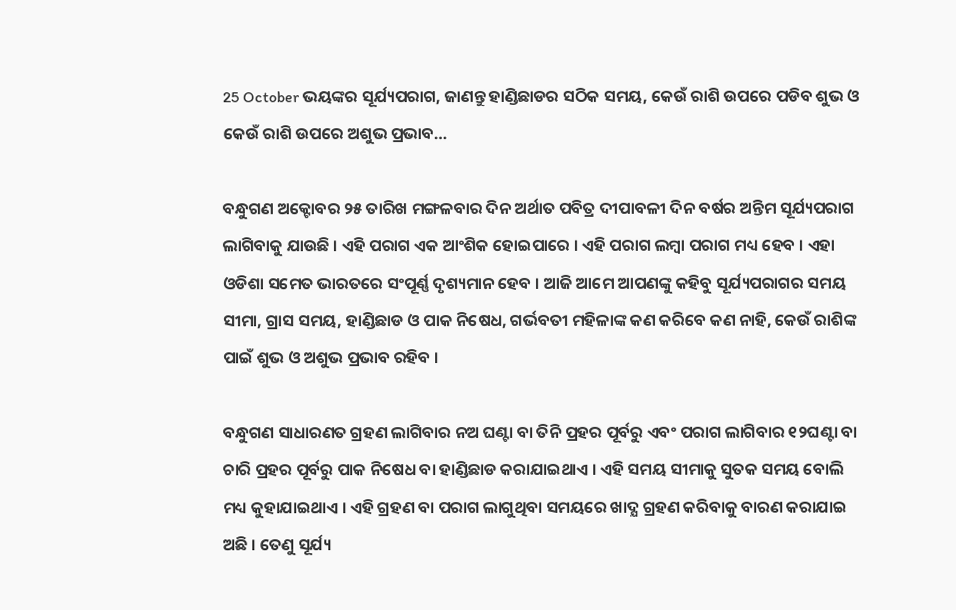25 October ଭୟଙ୍କର ସୂର୍ଯ୍ୟପରାଗ, ଜାଣନ୍ତୁ ହାଣ୍ଡିଛାଡର ସଠିକ ସମୟ, କେଉଁ ରାଶି ଉପରେ ପଡିବ ଶୁଭ ଓ କେଉଁ ରାଶି ଉପରେ ଅଶୁଭ ପ୍ରଭାବ…

ବନ୍ଧୁଗଣ ଅକ୍ଟୋବର ୨୫ ତାରିଖ ମଙ୍ଗଳବାର ଦିନ ଅର୍ଥାତ ପବିତ୍ର ଦୀପାବଳୀ ଦିନ ବର୍ଷର ଅନ୍ତିମ ସୂର୍ଯ୍ୟପରାଗ ଲାଗିବାକୁ ଯାଉଛି । ଏହି ପରାଗ ଏକ ଆଂଶିକ ହୋଇପାରେ । ଏହି ପରାଗ ଲମ୍ବା ପରାଗ ମଧ୍ୟ ହେବ । ଏହା ଓଡିଶା ସମେତ ଭାରତରେ ସଂପୂର୍ଣ୍ଣ ଦୃଶ୍ୟମାନ ହେବ । ଆଜି ଆମେ ଆପଣଙ୍କୁ କହିବୁ ସୂର୍ଯ୍ୟପରାଗର ସମୟ ସୀମା, ଗ୍ରାସ ସମୟ, ହାଣ୍ଡିଛାଡ ଓ ପାକ ନିଷେଧ, ଗର୍ଭବତୀ ମହିଳାଙ୍କ କଣ କରିବେ କଣ ନାହି, କେଉଁ ରାଶିଙ୍କ ପାଇଁ ଶୁଭ ଓ ଅଶୁଭ ପ୍ରଭାବ ରହିବ ।

ବନ୍ଧୁଗଣ ସାଧାରଣତ ଗ୍ରହଣ ଲାଗିବାର ନଅ ଘଣ୍ଟା ବା ତିନି ପ୍ରହର ପୂର୍ବରୁ ଏବଂ ପରାଗ ଲାଗିବାର ୧୨ଘଣ୍ଟା ବା ଚାରି ପ୍ରହର ପୂର୍ବରୁ ପାକ ନିଷେଧ ବା ହାଣ୍ଡିଛାଡ କରାଯାଇଥାଏ । ଏହି ସମୟ ସୀମାକୁ ସୁତକ ସମୟ ବୋଲି ମଧ୍ୟ କୁହାଯାଇଥାଏ । ଏହି ଗ୍ରହଣ ବା ପରାଗ ଲାଗୁଥିବା ସମୟରେ ଖାଦ୍ଯ ଗ୍ରହଣ କରିବାକୁ ବାରଣ କରାଯାଇ ଅଛି । ତେଣୁ ସୂର୍ଯ୍ୟ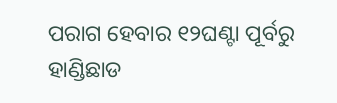ପରାଗ ହେବାର ୧୨ଘଣ୍ଟା ପୂର୍ବରୁ ହାଣ୍ଡିଛାଡ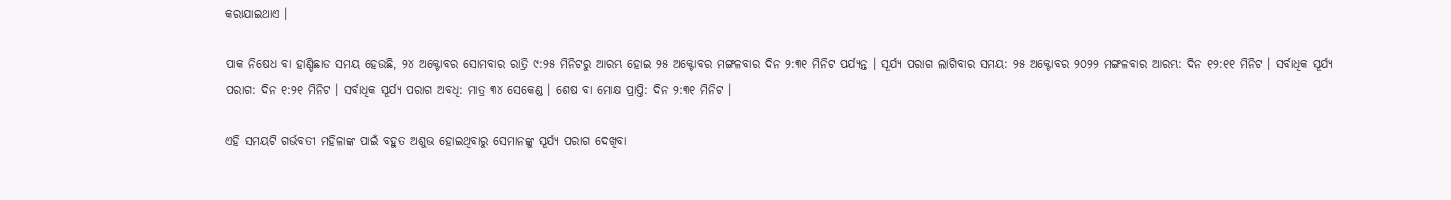କରାଯାଇଥାଏ ।

ପାକ ନିଷେଧ ବା ହାଣ୍ଡିଛାଡ ସମୟ ହେଉଛି, ୨୪ ଅକ୍ଟୋବର ସୋମବାର ରାତ୍ରି ୯:୨୫ ମିନିଟରୁ ଆରମ୍ଭ ହୋଇ ୨୫ ଅକ୍ଟୋବର ମଙ୍ଗଳବାର ଦିନ ୨:୩୧ ମିନିଟ ପର୍ଯ୍ୟନ୍ତ । ସୂର୍ଯ୍ୟ ପରାଗ ଲାଗିବାର ସମୟ: ୨୫ ଅକ୍ଟୋବର ୨୦୨୨ ମଙ୍ଗଳବାର ଆରମ୍ଭ: ଦିନ ୧୨:୧୧ ମିନିଟ । ସର୍ବାଧିକ ସୂର୍ଯ୍ୟ ପରାଗ: ଦିନ ୧:୨୧ ମିନିଟ । ସର୍ବାଧିକ ସୂର୍ଯ୍ୟ ପରାଗ ଅବଧି: ମାତ୍ର ୩୪ ସେକେଣ୍ଡ । ଶେଷ ବା ମୋକ୍ଷ ପ୍ରାପ୍ତି: ଦିନ ୨:୩୧ ମିନିଟ ।

ଏହି ସମୟଟି ଗର୍ଭବତୀ ମହିଳାଙ୍କ ପାଇଁ ବହୁତ ଅଶୁଭ ହୋଇଥିବାରୁ ସେମାନଙ୍କୁ ସୂର୍ଯ୍ୟ ପରାଗ ଦେଖିବା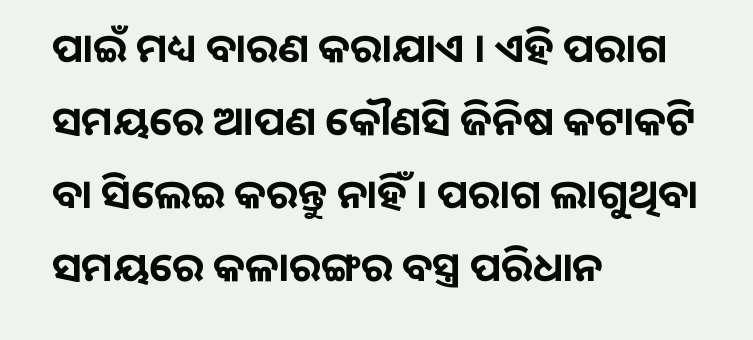ପାଇଁ ମଧ୍ୟ ବାରଣ କରାଯାଏ । ଏହି ପରାଗ ସମୟରେ ଆପଣ କୌଣସି ଜିନିଷ କଟାକଟି ବା ସିଲେଇ କରନ୍ତୁ ନାହିଁ । ପରାଗ ଲାଗୁଥିବା ସମୟରେ କଳାରଙ୍ଗର ବସ୍ତ୍ର ପରିଧାନ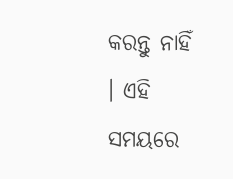କରନ୍ତୁ ନାହିଁ । ଏହି ସମୟରେ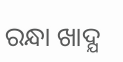ରନ୍ଧା ଖାଦ୍ଯ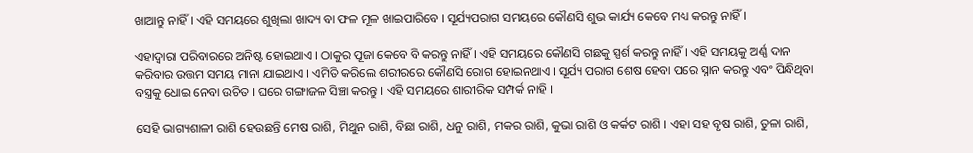ଖାଆନ୍ତୁ ନାହିଁ । ଏହି ସମୟରେ ଶୁଖିଲା ଖାଦ୍ୟ ବା ଫଳ ମୂଳ ଖାଇପାରିବେ । ସୂର୍ଯ୍ୟପରାଗ ସମୟରେ କୌଣସି ଶୁଭ କାର୍ଯ୍ୟ କେବେ ମଧ୍ୟ କରନ୍ତୁ ନାହିଁ ।

ଏହାଦ୍ଵାରା ପରିବାରରେ ଅନିଷ୍ଟ ହୋଇଥାଏ । ଠାକୁର ପୂଜା କେବେ ବି କରନ୍ତୁ ନାହିଁ । ଏହି ସମୟରେ କୌଣସି ଗଛକୁ ସ୍ପର୍ଶ କରନ୍ତୁ ନାହିଁ । ଏହି ସମୟକୁ ଅର୍ଣ୍ଣ ଦାନ କରିବାର ଉତ୍ତମ ସମୟ ମାନା ଯାଇଥାଏ । ଏମିତି କରିଲେ ଶରୀରରେ କୌଣସି ରୋଗ ହୋଇନଥାଏ । ସୂର୍ଯ୍ୟ ପରାଗ ଶେଷ ହେବା ପରେ ସ୍ନାନ କରନ୍ତୁ ଏବଂ ପିନ୍ଧିଥିବା ବସ୍ତ୍ରକୁ ଧୋଇ ନେବା ଉଚିତ । ଘରେ ଗଙ୍ଗାଜଳ ସିଞ୍ଚା କରନ୍ତୁ । ଏହି ସମୟରେ ଶାରୀରିକ ସମ୍ପର୍କ ନାହି ।

ସେହି ଭାଗ୍ୟଶାଳୀ ରାଶି ହେଉଛନ୍ତି ମେଷ ରାଶି, ମିଥୁନ ରାଶି, ବିଛା ରାଶି, ଧନୁ ରାଶି, ମକର ରାଶି, କୁଭା ରାଶି ଓ କର୍କଟ ରାଶି । ଏହା ସହ ବୃଷ ରାଶି, ତୁଳା ରାଶି,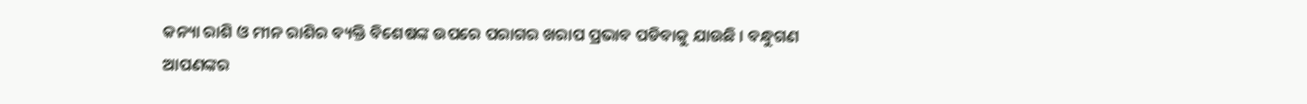କନ୍ୟା ରାଶି ଓ ମୀନ ରାଶିର ବ୍ୟକ୍ତି ବିଶେଷଙ୍କ ଉପରେ ପରାଗର ଖରାପ ପ୍ରଭାବ ପଡିବାକୁ ଯାଉଛି । ବନ୍ଧୁଗଣ ଆପଣଙ୍କର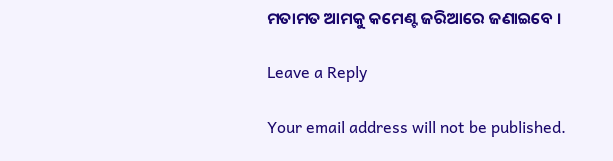ମତାମତ ଆମକୁ କମେଣ୍ଟ ଜରିଆରେ ଜଣାଇବେ ।

Leave a Reply

Your email address will not be published.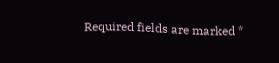Required fields are marked *